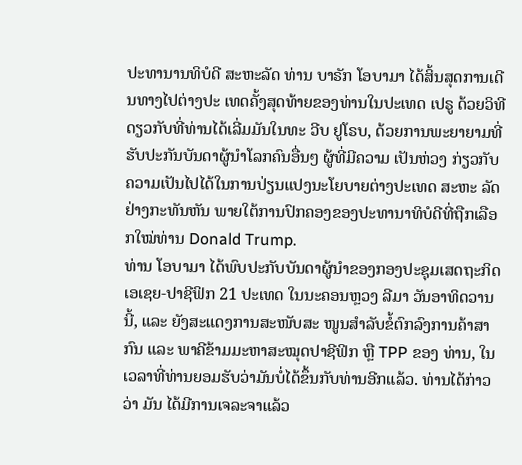ປະທານານທິບໍດີ ສະຫະລັດ ທ່ານ ບາຣັກ ໂອບາມາ ໄດ້ສິ້ນສຸດການເດີນທາງໄປຕ່າງປະ ເທດຄັ້ງສຸດທ້າຍຂອງທ່ານໃນປະເທດ ເປຣູ ດ້ວຍວິທີດຽວກັບທີ່ທ່ານໄດ້ເລີ່ມມັນໃນທະ ວີບ ຢູໂຣບ, ດ້ວຍການພະຍາຍາມທີ່ຮັບປະກັນບັນດາຜູ້ນຳໂລກຄົນອື່ນໆ ຜູ້ທີ່ມີຄວາມ ເປັນຫ່ວງ ກ່ຽວກັບ ຄວາມເປັນໄປໄດ້ໃນການປ່ຽນແປງນະໂຍບາຍຕ່າງປະເທດ ສະຫະ ລັດ ຢ່າງກະທັນຫັນ ພາຍໃຕ້ການປົກຄອງຂອງປະທານາທິບໍດີທີ່ຖືກເລືອກໃໝ່ທ່ານ Donald Trump.
ທ່ານ ໂອບາມາ ໄດ້ພົບປະກັບບັນດາຜູ້ນຳຂອງກອງປະຊຸມເສດຖະກິດເອເຊຍ-ປາຊີຟິກ 21 ປະເທດ ໃນນະຄອນຫຼວງ ລີມາ ວັນອາທິດວານນີ້, ແລະ ຍັງສະແດງການສະໜັບສະ ໜູນສຳລັບຂໍ້ຕົກລົງການຄ້າສາກົນ ແລະ ພາຄີຂ້າມມະຫາສະໝຸດປາຊີຟິກ ຫຼື TPP ຂອງ ທ່ານ, ໃນເວລາທີ່ທ່ານຍອມຮັບວ່າມັນບໍ່ໄດ້ຂຶ້ນກັບທ່ານອີກແລ້ວ. ທ່ານໄດ້ກ່າວວ່າ ມັນ ໄດ້ມີການເຈລະຈາແລ້ວ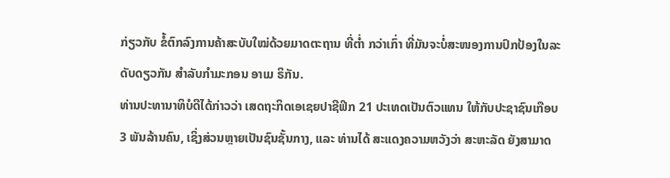ກ່ຽວກັບ ຂໍ້ຕົກລົງການຄ້າສະບັບໃໝ່ດ້ວຍມາດຕະຖານ ທີ່ຕ່ຳ ກວ່າເກົ່າ ທີ່ມັນຈະບໍ່ສະໜອງການປົກປ້ອງໃນລະດັບດຽວກັນ ສຳລັບກຳມະກອນ ອາເມ ຣິກັນ.
ທ່ານປະທານາທິບໍດີໄດ້ກ່າວວ່າ ເສດຖະກິດເອເຊຍປາຊີຟິກ 21 ປະເທດເປັນຕົວແທນ ໃຫ້ກັບປະຊາຊົນເກືອບ 3 ພັນລ້ານຄົນ, ເຊິ່ງສ່ວນຫຼາຍເປັນຊົນຊັ້ນກາງ, ແລະ ທ່ານໄດ້ ສະແດງຄວາມຫວັງວ່າ ສະຫະລັດ ຍັງສາມາດ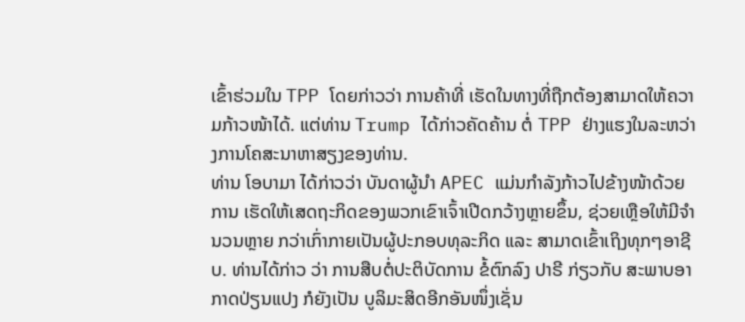ເຂົ້າຮ່ວມໃນ TPP ໂດຍກ່າວວ່າ ການຄ້າທີ່ ເຮັດໃນທາງທີ່ຖືກຕ້ອງສາມາດໃຫ້ຄວາມກ້າວໜ້າໄດ້. ແຕ່ທ່ານ Trump ໄດ້ກ່າວຄັດຄ້ານ ຕໍ່ TPP ຢ່າງແຮງໃນລະຫວ່າງການໂຄສະນາຫາສຽງຂອງທ່ານ.
ທ່ານ ໂອບາມາ ໄດ້ກ່າວວ່າ ບັນດາຜູ້ນຳ APEC ແມ່ນກຳລັງກ້າວໄປຂ້າງໜ້າດ້ວຍການ ເຮັດໃຫ້ເສດຖະກິດຂອງພວກເຂົາເຈົ້າເປີດກວ້າງຫຼາຍຂຶ້ນ, ຊ່ວຍເຫຼືອໃຫ້ມີຈຳນວນຫຼາຍ ກວ່າເກົ່າກາຍເປັນຜູ້ປະກອບທຸລະກິດ ແລະ ສາມາດເຂົ້າເຖິງທຸກໆອາຊີບ. ທ່ານໄດ້ກ່າວ ວ່າ ການສືບຕໍ່ປະຕິບັດການ ຂໍ້ຕົກລົງ ປາຣີ ກ່ຽວກັບ ສະພາບອາກາດປ່ຽນແປງ ກໍຍັງເປັນ ບູລິມະສິດອີກອັນໜຶ່ງເຊັ່ນ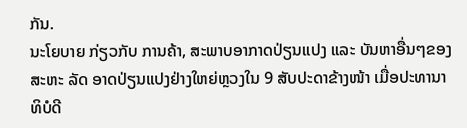ກັນ.
ນະໂຍບາຍ ກ່ຽວກັບ ການຄ້າ, ສະພາບອາກາດປ່ຽນແປງ ແລະ ບັນຫາອື່ນໆຂອງ ສະຫະ ລັດ ອາດປ່ຽນແປງຢ່າງໃຫຍ່ຫຼວງໃນ 9 ສັບປະດາຂ້າງໜ້າ ເມື່ອປະທານາທິບໍດີ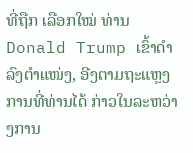ທີ່ຖືກ ເລືອກໃໝ່ ທ່ານ Donald Trump ເຂົ້າດຳລົງຕຳແໜ່ງ, ອີງຕາມຖະແຫຼງການທີ່ທ່ານໄດ້ ກ່າວໃນລະຫວ່າງການ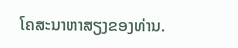ໂຄສະນາຫາສຽງຂອງທ່ານ.